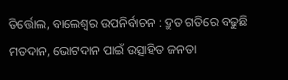ତିର୍ତ୍ତୋଲ, ବାଲେଶ୍ୱର ଉପନିର୍ବାଚନ : ଦ୍ରୁତ ଗତିରେ ବଢୁଛି ମତଦାନ, ଭୋଟଦାନ ପାଇଁ ଉତ୍ସାହିତ ଜନତା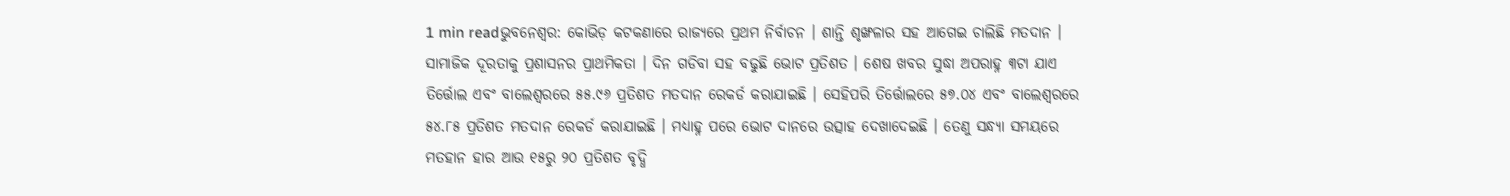1 min readଭୁବନେଶ୍ୱର: କୋଭିଡ଼ କଟକଣାରେ ରାଜ୍ୟରେ ପ୍ରଥମ ନିର୍ବାଚନ । ଶାନ୍ତି ଶୃଙ୍ଖଳାର ସହ ଆଗେଇ ଚାଲିଛି ମତଦାନ । ସାମାଜିକ ଦୂରତାକୁ ପ୍ରଶାସନର ପ୍ରାଥମିକତା । ଦିନ ଗଡିବା ସହ ବଢୁଛି ଭୋଟ ପ୍ରତିଶତ । ଶେଷ ଖବର ସୁଦ୍ଧା ଅପରାହ୍ନ ୩ଟା ଯାଏ ତିର୍ତ୍ତୋଲ ଏବଂ ବାଲେଶ୍ୱରରେ ୫୫.୯୬ ପ୍ରତିଶତ ମତଦାନ ରେକର୍ଡ କରାଯାଇଛି । ସେହିପରି ତିର୍ତ୍ତୋଲରେ ୫୭.୦୪ ଏବଂ ବାଲେଶ୍ୱରରେ ୫୪.୮୫ ପ୍ରତିଶତ ମତଦାନ ରେକର୍ଡ କରାଯାଇଛି । ମଧ୍ୟାହ୍ନ ପରେ ଭୋଟ ଦାନରେ ଉତ୍ସାହ ଦେଖାଦେଇଛି । ତେଣୁ ସନ୍ଧ୍ୟା ସମୟରେ ମତହାନ ହାର ଆଉ ୧୫ରୁ ୨୦ ପ୍ରତିଶତ ବୃଦ୍ଧି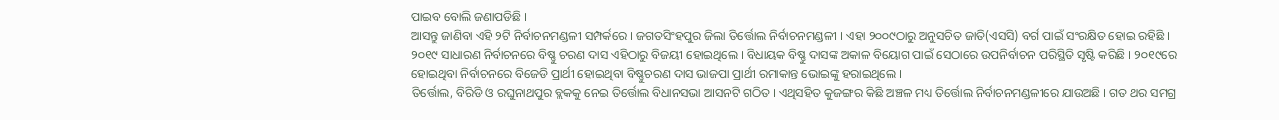ପାଇବ ବୋଲି ଜଣାପଡିଛି ।
ଆସନ୍ତୁ ଜାଣିବା ଏହି ୨ଟି ନିର୍ବାଚନମଣ୍ଡଳୀ ସମ୍ପର୍କରେ । ଜଗତସିଂହପୁର ଜିଲା ତିର୍ତ୍ତୋଲ ନିର୍ବାଚନମଣ୍ଡଳୀ । ଏହା ୨୦୦୯ଠାରୁ ଅନୁସଚିତ ଜାତି(ଏସସି) ବର୍ଗ ପାଇଁ ସଂରକ୍ଷିତ ହୋଇ ରହିଛି । ୨୦୧୯ ସାଧାରଣ ନିର୍ବାଚନରେ ବିଷ୍ଣୁ ଚରଣ ଦାସ ଏହିଠାରୁ ବିଜୟୀ ହୋଇଥିଲେ । ବିଧାୟକ ବିଷ୍ଣୁ ଦାସଙ୍କ ଅକାଳ ବିୟୋଗ ପାଇଁ ସେଠାରେ ଉପନିର୍ବାଚନ ପରିସ୍ଥିତି ସୃଷ୍ଟି କରିଛି । ୨୦୧୯ରେ ହୋଇଥିବା ନିର୍ବାଚନରେ ବିଜେଡି ପ୍ରାର୍ଥୀ ହୋଇଥିବା ବିଷ୍ଣୁଚରଣ ଦାସ ଭାଜପା ପ୍ରାର୍ଥୀ ରମାକାନ୍ତ ଭୋଇଙ୍କୁ ହରାଇଥିଲେ ।
ତିର୍ତ୍ତୋଲ, ବିରିଡି ଓ ରଘୁନାଥପୁର ବ୍ଲକକୁ ନେଇ ତିର୍ତ୍ତୋଲ ବିଧାନସଭା ଆସନଟି ଗଠିତ । ଏଥିସହିତ କୁଜଙ୍ଗର କିଛି ଅଞ୍ଚଳ ମଧ୍ୟ ତିର୍ତ୍ତୋଲ ନିର୍ବାଚନମଣ୍ଡଳୀରେ ଯାଉଅଛି । ଗତ ଥର ସମଗ୍ର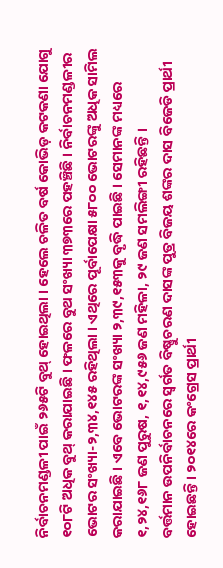ନିର୍ବାଚନମଣ୍ଡଳୀ ପାଇଁ ୨୬୫ଟି ବୁଥ୍ ହୋଇଥିଲା । ହେଲେ ଚଳିତ ବର୍ଷ କୋଭିଡ଼ କଟକଣା ଯୋଗୁ ୧୦୮ଟି ଅଧିକ ବୁଥ୍ କରାଯାଇଛି । ଫଳରେ ବୁଥ ସଂଖ୍ୟା ୩୭୩ରେ ପହଞ୍ଚିଛି । ନିର୍ବାଚନମଣ୍ଡଳୀର ଭୋଟର ସଂଖ୍ୟା-୨,୩୪,୧୪୫ ରହିଥିଲା । ଏଥିରେ ପୂର୍ବାପେକ୍ଷା ୫୮୦୦ ଭୋଟରଙ୍କୁ ଅଧିକ ସାମିଲ କରାଯାଇଛି । ଏବେ ଭୋଟରଙ୍କ ସଂଖ୍ୟା ୨,୩୯,୧୫୩କୁ ବୃଦ୍ଧି ପାଇଛି । ସେମାନଙ୍କ ମଧ୍ୟରେ ୧,୨୪,୧୬୮ ଜଣ ପୁରୁଷ, ୧,୧୪,୯୫୬ ଜଣ ମହିଳା, ୨୯ ଜଣ ସମଲିଙ୍ଗୀ ରହିଛନ୍ତି ।
ବର୍ତ୍ତମାନ ଉପନିର୍ବାଚନରେ ସ୍ୱର୍ଗତ ବିଷ୍ଣୁଚରଣ ଦାସଙ୍କ ପୁତ୍ର ବିଜୟ ଶଙ୍କର ଦାସ ବିଜେଡି ପ୍ରାର୍ଥୀ ହୋଇଛନ୍ତି । ୨୦୧୪ରେ କଂଗ୍ରେସ ପ୍ରାର୍ଥୀ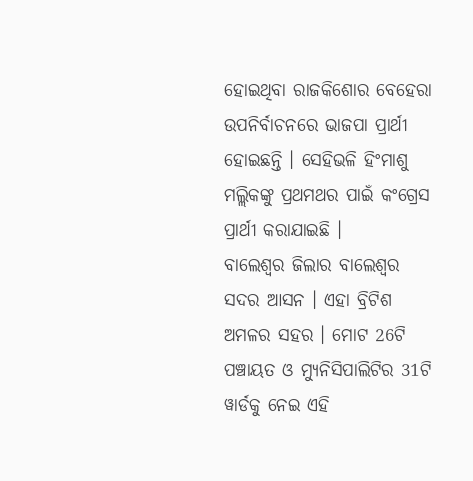ହୋଇଥିବା ରାଜକିଶୋର ବେହେରା ଉପନିର୍ବାଚନରେ ଭାଜପା ପ୍ରାର୍ଥୀ ହୋଇଛନ୍ତି । ସେହିଭଳି ହିଂମାଶୁ ମଲ୍ଲିକଙ୍କୁ ପ୍ରଥମଥର ପାଇଁ କଂଗ୍ରେସ ପ୍ରାର୍ଥୀ କରାଯାଇଛି ।
ବାଲେଶ୍ୱର ଜିଲାର ବାଲେଶ୍ୱର ସଦର ଆସନ । ଏହା ବ୍ରିଟିଶ ଅମଳର ସହର । ମୋଟ 26ଟି ପଞ୍ଚାୟତ ଓ ମ୍ୟୁନିସିପାଲିଟିର 31ଟି ୱାର୍ଡକୁ ନେଇ ଏହି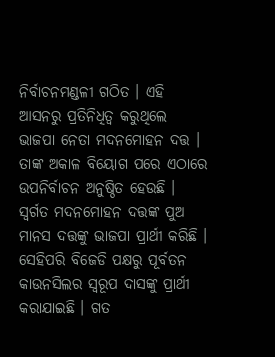ନିର୍ବାଚନମଣ୍ଡଳୀ ଗଠିତ । ଏହି ଆସନରୁ ପ୍ରତିନିଧିତ୍ୱ କରୁଥିଲେ ଭାଜପା ନେତା ମଦନମୋହନ ଦତ୍ତ । ତାଙ୍କ ଅକାଳ ବିୟୋଗ ପରେ ଏଠାରେ ଉପନିର୍ବାଚନ ଅନୁଷ୍ଠିତ ହେଉଛି । ସ୍ୱର୍ଗତ ମଦନମୋହନ ଦତ୍ତଙ୍କ ପୁଅ ମାନସ ଦତ୍ତଙ୍କୁ ଭାଜପା ପ୍ରାର୍ଥୀ କରିଛି । ସେହିପରି ବିଜେଡି ପକ୍ଷରୁ ପୂର୍ବତନ କାଉନସିଲର ସ୍ୱରୂପ ଦାସଙ୍କୁ ପ୍ରାର୍ଥୀ କରାଯାଇଛି । ଗତ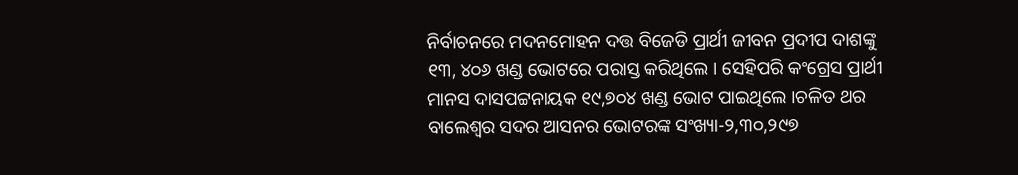ନିର୍ବାଚନରେ ମଦନମୋହନ ଦତ୍ତ ବିଜେଡି ପ୍ରାର୍ଥୀ ଜୀବନ ପ୍ରଦୀପ ଦାଶଙ୍କୁ ୧୩, ୪୦୬ ଖଣ୍ଡ ଭୋଟରେ ପରାସ୍ତ କରିଥିଲେ । ସେହିପରି କଂଗ୍ରେସ ପ୍ରାର୍ଥୀ ମାନସ ଦାସପଟ୍ଟନାୟକ ୧୯,୭୦୪ ଖଣ୍ଡ ଭୋଟ ପାଇଥିଲେ ।ଚଳିତ ଥର ବାଲେଶ୍ୱର ସଦର ଆସନର ଭୋଟରଙ୍କ ସଂଖ୍ୟା-୨,୩୦,୨୯୭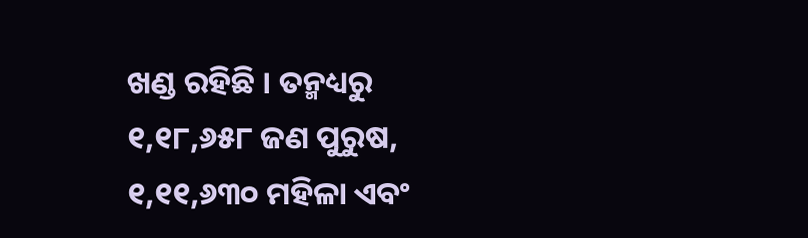ଖଣ୍ଡ ରହିଛି । ତନ୍ମଧ୍ୟରୁ ୧,୧୮,୬୫୮ ଜଣ ପୁରୁଷ, ୧,୧୧,୬୩୦ ମହିଳା ଏବଂ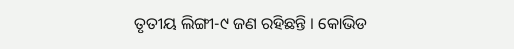ତୃତୀୟ ଲିଙ୍ଗୀ-୯ ଜଣ ରହିଛନ୍ତି । କୋଭିଡ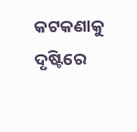କଟକଣାକୁ ଦୃଷ୍ଟିରେ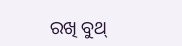ରଖି ବୁଥ୍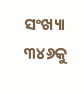ସଂଖ୍ୟା ୩୪୬କୁ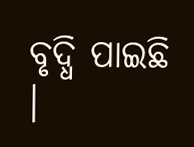ବୃଦ୍ଧି ପାଇଛି ।